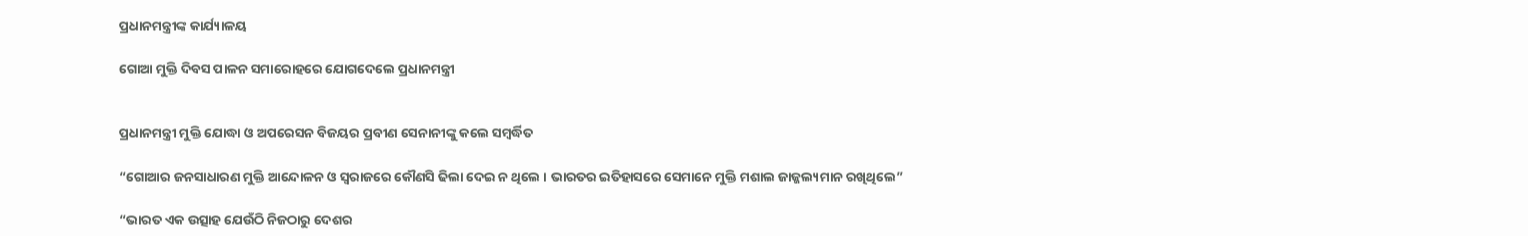ପ୍ରଧାନମନ୍ତ୍ରୀଙ୍କ କାର୍ଯ୍ୟାଳୟ

ଗୋଆ ମୁକ୍ତି ଦିବସ ପାଳନ ସମାରୋହରେ ଯୋଗଦେଲେ ପ୍ରଧାନମନ୍ତ୍ରୀ


ପ୍ରଧାନମନ୍ତ୍ରୀ ମୁକ୍ତି ଯୋଦ୍ଧା ଓ ଅପରେସନ ବିଜୟର ପ୍ରବୀଣ ସେନାନୀଙ୍କୁ କଲେ ସମ୍ବର୍ଦ୍ଧିତ

“ଗୋଆର ଜନସାଧାରଣ ମୁକ୍ତି ଆନ୍ଦୋଳନ ଓ ସ୍ୱରାଜରେ କୌଣସି ଢିଲା ଦେଇ ନ ଥିଲେ । ଭାରତର ଇତିହାସରେ ସେମାନେ ମୁକ୍ତି ମଶାଲ ଜାଜ୍ଜଲ୍ୟମାନ ରଖିଥିଲେ”

“ଭାରତ ଏକ ଉତ୍ସାହ ଯେଉଁଠି ନିଜଠାରୁ ଦେଶର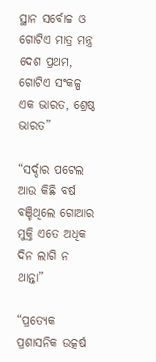ସ୍ଥାନ ସର୍ବୋଚ୍ଚ ଓ ଗୋଟିଏ ମାତ୍ର ମନ୍ତ୍ର ଦେଶ ପ୍ରଥମ, ଗୋଟିଏ ସଂକଳ୍ପ ଏକ ଭାରତ, ଶ୍ରେଷ୍ଠ ଭାରତ”

“ସର୍ଦ୍ଦାର ପଟେଲ ଆଉ କିଛି ବର୍ଷ ବଞ୍ଚିଥିଲେ ଗୋଆର ମୁକ୍ତି ଏତେ ଅଧିକ ଦିନ ଲାଗି ନ ଥାନ୍ତା”

“ପ୍ରତ୍ୟେକ ପ୍ରଶାସନିକ ଉତ୍କର୍ଷ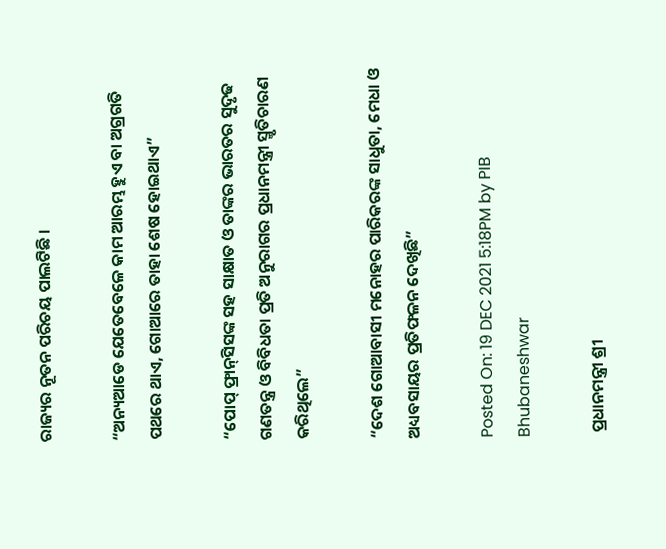ରାଜ୍ୟର ନୂତନ ପରିଚୟ ପାଲଟିଛି ।

“ଅନ୍ୟଆଡେ ଯେତେବେଳେ କାମ ଆରମ୍ଭ ହୁଏ ବା ଅଗ୍ରଗତି ପଥରେ ଥାଏ, ଗୋଆରେ ତାହା ଶେଷ ହୋଇଥାଏ”

“ପୋପ୍ ଫ୍ରାନ୍‌‌ସିସଙ୍କ ସହ ସାକ୍ଷାତ ଓ ତାଙ୍କର ଭାରତର ସୁଦୃଢ ଗଣତନ୍ତ୍ର ଓ ବିବିଧତା ପ୍ରତି ଅନୁରାଗର ପ୍ରଧାନମନ୍ତ୍ରୀ ସ୍ମୃତିଚାରଣ କରିଥିଲେ”

“ଦେଶ ଗୋଆବାସୀ ମନୋହର ପାରିକରଙ୍କ ସାଧୁତା, ମେଧା ଓ ଅଧ୍ୟବସାୟର ପ୍ରତିଫଳନ ଦେଖିଛି”

Posted On: 19 DEC 2021 5:18PM by PIB Bhubaneshwar

 ପ୍ରଧାନମନ୍ତ୍ରୀ ଶ୍ରୀ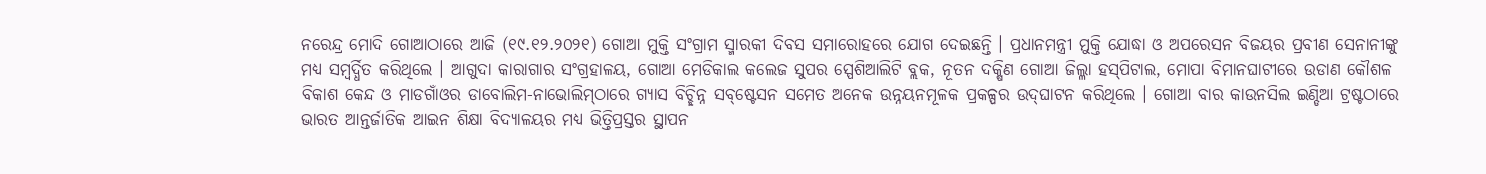ନରେନ୍ଦ୍ର ମୋଦି ଗୋଆଠାରେ ଆଜି (୧୯.୧୨.୨୦୨୧) ଗୋଆ ମୁକ୍ତି ସଂଗ୍ରାମ ସ୍ମାରକୀ ଦିବସ ସମାରୋହରେ ଯୋଗ ଦେଇଛନ୍ତି । ପ୍ରଧାନମନ୍ତ୍ରୀ ମୁକ୍ତି ଯୋଦ୍ଧା ଓ ଅପରେସନ ବିଜୟର ପ୍ରବୀଣ ସେନାନୀଙ୍କୁ ମଧ୍ୟ ସମ୍ବର୍ଦ୍ଧିତ କରିଥିଲେ । ଆଗୁଦା କାରାଗାର ସଂଗ୍ରହାଳୟ, ଗୋଆ ମେଡିକାଲ କଲେଜ ସୁପର ସ୍ପେଶିଆଲିଟି ବ୍ଲକ, ନୂତନ ଦକ୍ଷିଣ ଗୋଆ ଜିଲ୍ଳା ହସ୍‌ପିଟାଲ, ମୋପା ବିମାନଘାଟୀରେ ଉଡାଣ କୌଶଳ ବିକାଶ କେନ୍ଦ ଓ ମାଡଗାଁଓର ଡାବୋଲିମ-ନାଭୋଲିମ୍‌ଠାରେ ଗ୍ୟାସ ବିଚ୍ଛିନ୍ନ ସବ୍‌ଷ୍ଟେସନ ସମେତ ଅନେକ ଉନ୍ନୟନମୂଳକ ପ୍ରକଳ୍ପର ଉଦ୍‌ଘାଟନ କରିଥିଲେ । ଗୋଆ ବାର କାଉନସିଲ ଇଣ୍ଡିଆ ଟ୍ରଷ୍ଟଠାରେ ଭାରତ ଆନ୍ତର୍ଜାତିକ ଆଇନ ଶିକ୍ଷା ବିଦ୍ୟାଳୟର ମଧ୍ୟ ଭିତ୍ତିପ୍ରସ୍ତର ସ୍ଥାପନ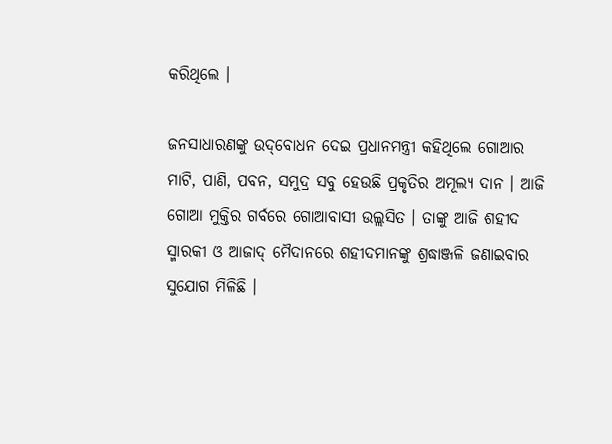କରିଥିଲେ ।

ଜନସାଧାରଣଙ୍କୁ ଉଦ୍‌ବୋଧନ ଦେଇ ପ୍ରଧାନମନ୍ତ୍ରୀ କହିଥିଲେ ଗୋଆର ମାଟି, ପାଣି, ପବନ, ସମୁଦ୍ର ସବୁ ହେଉଛି ପ୍ରକୃତିର ଅମୂଲ୍ୟ ଦାନ । ଆଜି ଗୋଆ ମୁକ୍ତିର ଗର୍ବରେ ଗୋଆବାସୀ ଉଲ୍ଲସିତ । ତାଙ୍କୁ ଆଜି ଶହୀଦ ସ୍ମାରକୀ ଓ ଆଜାଦ୍ ମୈଦାନରେ ଶହୀଦମାନଙ୍କୁ ଶ୍ରଦ୍ଧାଞ୍ଜଳି ଜଣାଇବାର ସୁଯୋଗ ମିଳିଛି ।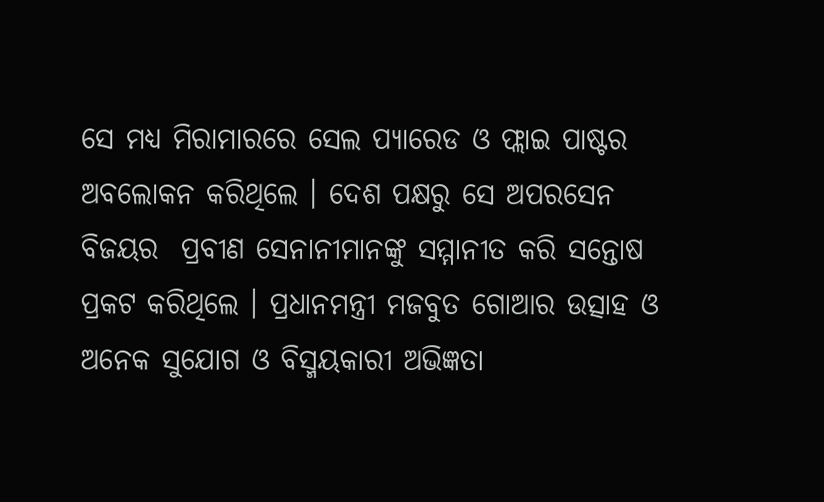ସେ ମଧ୍ୟ ମିରାମାରରେ ସେଲ ପ୍ୟାରେଡ ଓ ଫ୍ଲାଇ ପାଷ୍ଟର ଅବଲୋକନ କରିଥିଲେ । ଦେଶ ପକ୍ଷରୁ ସେ ଅପରସେନ ବିଜୟର  ପ୍ରବୀଣ ସେନାନୀମାନଙ୍କୁ ସମ୍ମାନୀତ କରି ସନ୍ତୋଷ ପ୍ରକଟ କରିଥିଲେ । ପ୍ରଧାନମନ୍ତ୍ରୀ ମଜବୁତ ଗୋଆର ଉତ୍ସାହ ଓ ଅନେକ ସୁଯୋଗ ଓ ବିସ୍ମୟକାରୀ ଅଭିଜ୍ଞତା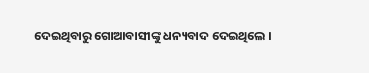ଦେଇଥିବାରୁ ଗୋଆବାସୀଙ୍କୁ ଧନ୍ୟବାଦ ଦେଇଥିଲେ ।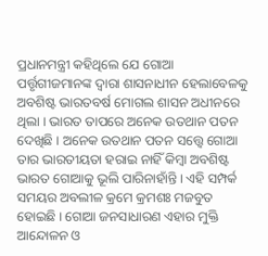ପ୍ରଧାନମନ୍ତ୍ରୀ କହିଥିଲେ ଯେ ଗୋଆ ପର୍ତ୍ତୃଗୀଜମାନଙ୍କ ଦ୍ୱାରା ଶାସନାଧୀନ ହେଲାବେଳକୁ ଅବଶିଷ୍ଟ ଭାରତବର୍ଷ ମୋଗଲ ଶାସନ ଅଧୀନରେ ଥିଲା । ଭାରତ ତାପରେ ଅନେକ ଉତଥାନ ପତନ ଦେଖିଛି । ଅନେକ ଉତଥାନ ପତନ ସତ୍ତ୍ୱେ ଗୋଆ ତାର ଭାରତୀୟତା ହରାଇ ନାହିଁ କିମ୍ବା ଅବଶିଷ୍ଟ ଭାରତ ଗୋଆକୁ ଭୂଲି ପାରିନାହାଁନ୍ତି । ଏହି ସମ୍ପର୍କ ସମୟର ଅବଲୀଳ କ୍ରମେ କ୍ରମଶଃ ମଜବୁତ ହୋଇଛି । ଗୋଆ ଜନସାଧାରଣ ଏହାର ମୁକ୍ତି ଆନ୍ଦୋଳନ ଓ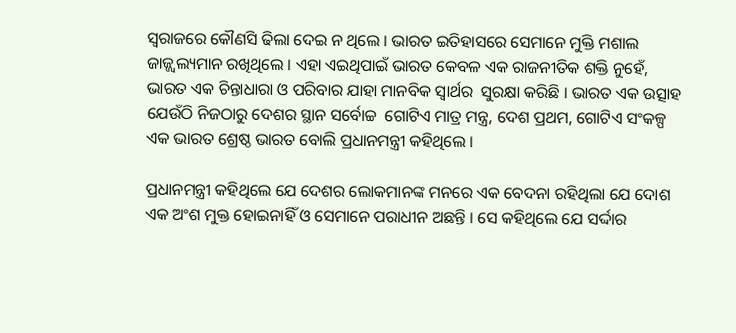ସ୍ୱରାଜରେ କୌଣସି ଢିଲା ଦେଇ ନ ଥିଲେ । ଭାରତ ଇତିହାସରେ ସେମାନେ ମୁକ୍ତି ମଶାଲ ଜାଜ୍ଜ୍ୱଲ୍ୟମାନ ରଖିଥିଲେ । ଏହା ଏଇଥିପାଇଁ ଭାରତ କେବଳ ଏକ ରାଜନୀତିକ ଶକ୍ତି ନୁହେଁ, ଭାରତ ଏକ ଚିନ୍ତାଧାରା ଓ ପରିବାର ଯାହା ମାନବିକ ସ୍ୱାର୍ଥର  ସୁରକ୍ଷା କରିଛି । ଭାରତ ଏକ ଉତ୍ସାହ ଯେଉଁଠି ନିଜଠାରୁ ଦେଶର ସ୍ଥାନ ସର୍ବୋଚ୍ଚ  ଗୋଟିଏ ମାତ୍ର ମନ୍ତ୍ର, ଦେଶ ପ୍ରଥମ, ଗୋଟିଏ ସଂକଳ୍ପ ଏକ ଭାରତ ଶ୍ରେଷ୍ଠ ଭାରତ ବୋଲି ପ୍ରଧାନମନ୍ତ୍ରୀ କହିଥିଲେ ।

ପ୍ରଧାନମନ୍ତ୍ରୀ କହିଥିଲେ ଯେ ଦେଶର ଲୋକମାନଙ୍କ ମନରେ ଏକ ବେଦନା ରହିଥିଲା ଯେ ଦୋଶ ଏକ ଅଂଶ ମୁକ୍ତ ହୋଇନାହିଁ ଓ ସେମାନେ ପରାଧୀନ ଅଛନ୍ତି । ସେ କହିଥିଲେ ଯେ ସର୍ଦ୍ଦାର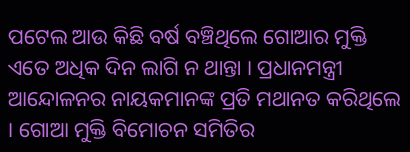ପଟେଲ ଆଉ କିଛି ବର୍ଷ ବଞ୍ଚିଥିଲେ ଗୋଆର ମୁକ୍ତି ଏତେ ଅଧିକ ଦିନ ଲାଗି ନ ଥାନ୍ତା । ପ୍ରଧାନମନ୍ତ୍ରୀ ଆନ୍ଦୋଳନର ନାୟକମାନଙ୍କ ପ୍ରତି ମଥାନତ କରିଥିଲେ । ଗୋଆ ମୁକ୍ତି ବିମୋଚନ ସମିତିର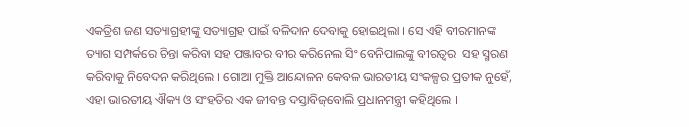ଏକତ୍ରିଶ ଜଣ ସତ୍ୟାଗ୍ରହୀଙ୍କୁ ସତ୍ୟାଗ୍ରହ ପାଇଁ ବଳିଦାନ ଦେବାକୁ ହୋଇଥିଲା । ସେ ଏହି ବୀରମାନଙ୍କ ତ୍ୟାଗ ସମ୍ପର୍କରେ ଚିନ୍ତା କରିବା ସହ ପଞ୍ଜାବର ବୀର କରିନେଲ ସିଂ ବେନିପାଲଙ୍କୁ ବୀରତ୍ୱର  ସହ ସ୍ମରଣ କରିବାକୁ ନିବେଦନ କରିଥିଲେ । ଗୋଆ ମୁକ୍ତି ଆନ୍ଦୋଳନ କେବଳ ଭାରତୀୟ ସଂକଳ୍ପର ପ୍ରତୀକ ନୁହେଁ, ଏହା ଭାରତୀୟ ଐକ୍ୟ ଓ ସଂହତିର ଏକ ଜୀବନ୍ତ ଦସ୍ତାବିଜ୍‌ବୋଲି ପ୍ରଧାନମନ୍ତ୍ରୀ କହିଥିଲେ ।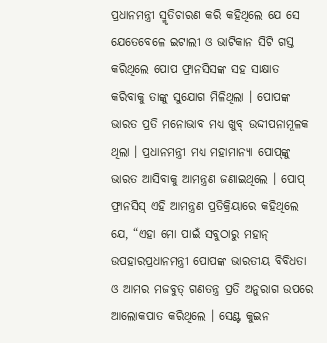ପ୍ରଧାନମନ୍ତ୍ରୀ ସ୍ମୃତିଚାରଣ କରି କହିଥିଲେ ଯେ ସେ ଯେତେବେଳେ ଇଟାଲୀ ଓ ଭାଟିକାନ ସିଟି ଗସ୍ତ କରିଥିଲେ ପୋପ ଫ୍ରାନସିସଙ୍କ ସହ ସାକ୍ଷାତ କରିବାକୁ ତାଙ୍କୁ ସୁଯୋଗ ମିଳିଥିଲା । ପୋପଙ୍କ ଭାରତ ପ୍ରତି ମନୋଭାବ ମଧ୍ୟ ଖୁବ୍ ଉଦ୍ଦୀପନାମୂଳକ ଥିଲା । ପ୍ରଧାନମନ୍ତ୍ରୀ ମଧ୍ୟ ମହାମାନ୍ୟା ପୋପ୍‌ଙ୍କୁ ଭାରତ ଆସିବାକୁ ଆମନ୍ତ୍ରଣ ଜଣାଇଥିଲେ । ପୋପ୍ ଫ୍ରାନସିସ୍ ଏହି ଆମନ୍ତ୍ରଣ ପ୍ରତିକ୍ରିୟାରେ କହିଥିଲେ ଯେ, “ଏହା ମୋ ପାଇଁ ସବୁଠାରୁ ମହାନ୍ ଉପହାରପ୍ରଧାନମନ୍ତ୍ରୀ ପୋପଙ୍କ ଭାରତୀୟ ବିବିଧତା ଓ ଆମର ମଜବୁତ୍ ଗଣତନ୍ତ୍ର ପ୍ରତି ଅନୁରାଗ ଉପରେ ଆଲୋକପାତ କରିଥିଲେ । ସେଣ୍ଟ କୁଇନ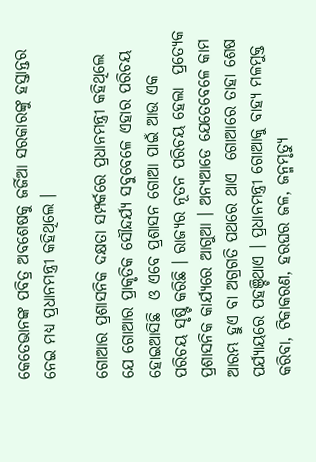କେତେଭାନଙ୍କ ପବିତ୍ର ଅବଶେଷକୁ ଜର୍ଜିଆ ସରକାରଙ୍କୁ ହସ୍ତାନ୍ତର ନେଇ ମଧ୍ୟ ପ୍ରଧାନମନ୍ତ୍ରୀ କହିଥିଲେ ।

ଗୋଆର ପ୍ରଶାସନିକ ଦକ୍ଷତା ସମ୍ପର୍କରେ ପ୍ରଧାନମନ୍ତ୍ରୀ କହିଥିଲେ ଯେ ଗୋଆର ପ୍ରାକୃତିକ ସୌନ୍ଦର୍ଯ୍ୟ ସବୁବେଳେ ଏହାର ପରିଚୟ ହୋଇଆସିଛି  ଓ ଏବେ ପ୍ରଶାସନ ଗୋଆ ପାଇଁ ଆଉ ଏକ ପରିଚୟ ସୃଷ୍ଟି କରିଛି । ରାଜ୍ୟର ନୂତନ ପରିଚୟ ହେଲା  ପ୍ରତ୍ୟେକ ପ୍ରଶାସନିକ କାର୍ଯ୍ୟରେ ଆଗୁଆ । ଅନ୍ୟଆଡେ ଯେତେବେଳେ କାମ ଆରମ୍ଭ ହୁଏ ବା ଅଗ୍ରଗତି ପଥରେ ଥାଏ  ଗୋଆରେ ତାହା ଶେଷ ପର୍ଯ୍ୟାୟରେ ପହଞ୍ଚିଥାଏ । ପ୍ରଧାନମନ୍ତ୍ରୀ ଗୋଆକୁ ବାହ୍ୟ ମଳମୁକ୍ତ କରିବା, ଟିକାକରଣ, ହରଘର ଜଳ, ଜନ୍ମମୃତ୍ୟୁ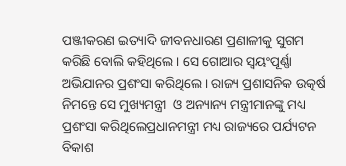ପଞ୍ଜୀକରଣ ଇତ୍ୟାଦି ଜୀବନଧାରଣ ପ୍ରଣାଳୀକୁ ସୁଗମ କରିଛି ବୋଲି କହିଥିଲେ । ସେ ଗୋଆର ସ୍ୱୟଂପୂର୍ଣ୍ଣା ଅଭିଯାନର ପ୍ରଶଂସା କରିଥିଲେ । ରାଜ୍ୟ ପ୍ରଶାସନିକ ଉତ୍କର୍ଷ ନିମନ୍ତେ ସେ ମୁଖ୍ୟମନ୍ତ୍ରୀ  ଓ ଅନ୍ୟାନ୍ୟ ମନ୍ତ୍ରୀମାନଙ୍କୁ ମଧ୍ୟ ପ୍ରଶଂସା କରିଥିଲେପ୍ରଧାନମନ୍ତ୍ରୀ ମଧ୍ୟ ରାଜ୍ୟରେ ପର୍ଯ୍ୟଟନ ବିକାଶ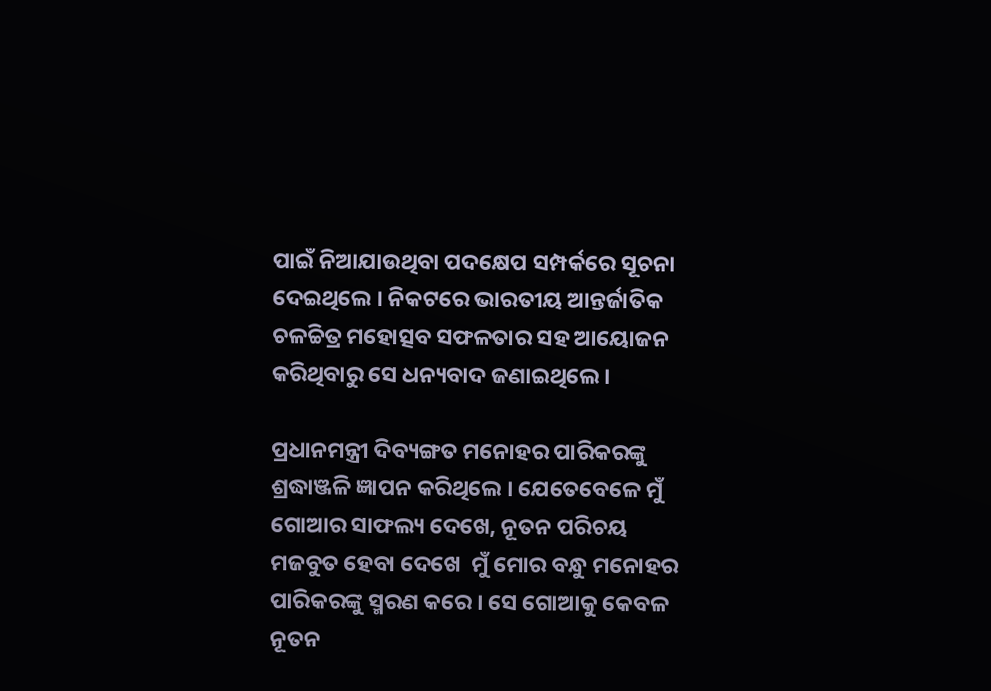ପାଇଁ ନିଆଯାଉଥିବା ପଦକ୍ଷେପ ସମ୍ପର୍କରେ ସୂଚନା ଦେଇଥିଲେ । ନିକଟରେ ଭାରତୀୟ ଆନ୍ତର୍ଜାତିକ ଚଳଚ୍ଚିତ୍ର ମହୋତ୍ସବ ସଫଳତାର ସହ ଆୟୋଜନ କରିଥିବାରୁ ସେ ଧନ୍ୟବାଦ ଜଣାଇଥିଲେ ।

ପ୍ରଧାନମନ୍ତ୍ରୀ ଦିବ୍ୟଙ୍ଗତ ମନୋହର ପାରିକରଙ୍କୁ ଶ୍ରଦ୍ଧାଞ୍ଜଳି ଜ୍ଞାପନ କରିଥିଲେ । ଯେତେବେଳେ ମୁଁ ଗୋଆର ସାଫଲ୍ୟ ଦେଖେ, ନୂତନ ପରିଚୟ ମଜବୁତ ହେବା ଦେଖେ  ମୁଁ ମୋର ବନ୍ଧୁ ମନୋହର ପାରିକରଙ୍କୁ ସ୍ମରଣ କରେ । ସେ ଗୋଆକୁ କେବଳ ନୂତନ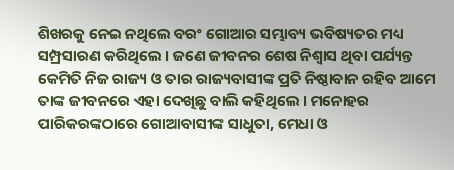ଶିଖରକୁ ନେଇ ନଥିଲେ ବରଂ ଗୋଆର ସମ୍ଭାବ୍ୟ ଭବିଷ୍ୟତର ମଧ୍ୟ ସମ୍ପ୍ରସାରଣ କରିଥିଲେ । ଜଣେ ଜୀବନର ଶେଷ ନିଶ୍ୱାସ ଥିବା ପର୍ଯ୍ୟନ୍ତ କେମିତି ନିଜ ରାଜ୍ୟ ଓ ତାର ରାଜ୍ୟବାସୀଙ୍କ ପ୍ରତି ନିଷ୍ଠାବାନ ରହିବ ଆମେ ତାଙ୍କ ଜୀବନରେ ଏହା ଦେଖିଛୁ ବାଲି କହିଥିଲେ । ମନୋହର ପାରିକରଙ୍କଠାରେ ଗୋଆବାସୀଙ୍କ ସାଧୁତା, ମେଧା ଓ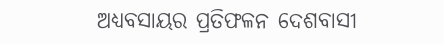ଅଧ୍ୟବସାୟର ପ୍ରତିଫଳନ ଦେଶବାସୀ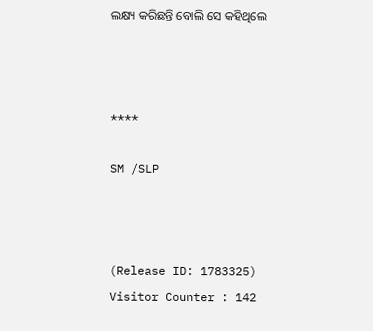ଲକ୍ଷ୍ୟ କରିଛନ୍ତି ବୋଲି ସେ କହିଥିଲେ



****

SM /SLP



(Release ID: 1783325) Visitor Counter : 142